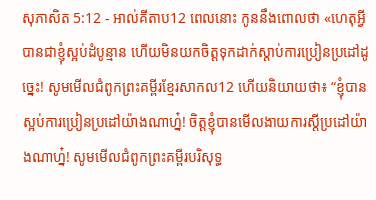សុភាសិត 5:12 - អាល់គីតាប12 ពេលនោះ កូននឹងពោលថា «ហេតុអ្វីបានជាខ្ញុំស្អប់ដំបូន្មាន ហើយមិនយកចិត្តទុកដាក់ស្ដាប់ការប្រៀនប្រដៅដូច្នេះ! សូមមើលជំពូកព្រះគម្ពីរខ្មែរសាកល12 ហើយនិយាយថា៖ “ខ្ញុំបានស្អប់ការប្រៀនប្រដៅយ៉ាងណាហ្ន៎! ចិត្តខ្ញុំបានមើលងាយការស្ដីប្រដៅយ៉ាងណាហ្ន៎! សូមមើលជំពូកព្រះគម្ពីរបរិសុទ្ធ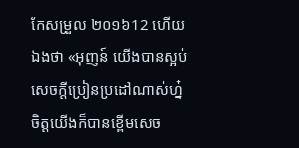កែសម្រួល ២០១៦12 ហើយឯងថា «អុញន៍ យើងបានស្អប់ សេចក្ដីប្រៀនប្រដៅណាស់ហ្ន៎ ចិត្តយើងក៏បានខ្ពើមសេច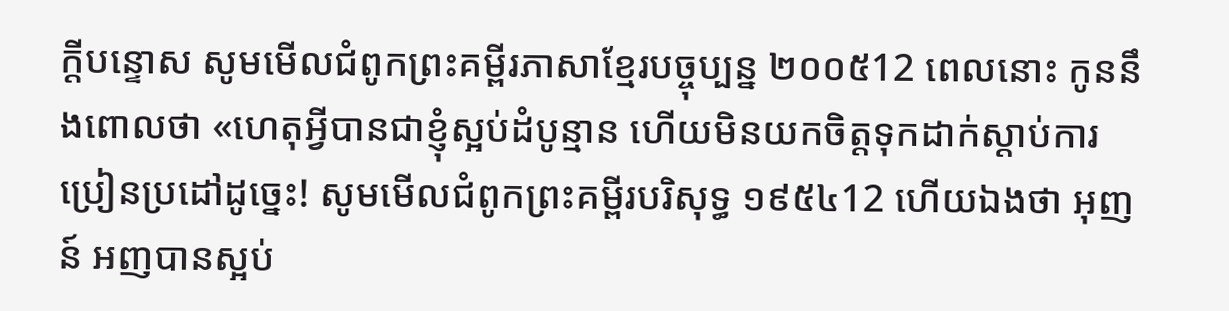ក្ដីបន្ទោស សូមមើលជំពូកព្រះគម្ពីរភាសាខ្មែរបច្ចុប្បន្ន ២០០៥12 ពេលនោះ កូននឹងពោលថា «ហេតុអ្វីបានជាខ្ញុំស្អប់ដំបូន្មាន ហើយមិនយកចិត្តទុកដាក់ស្ដាប់ការប្រៀនប្រដៅដូច្នេះ! សូមមើលជំពូកព្រះគម្ពីរបរិសុទ្ធ ១៩៥៤12 ហើយឯងថា អុញន៍ អញបានស្អប់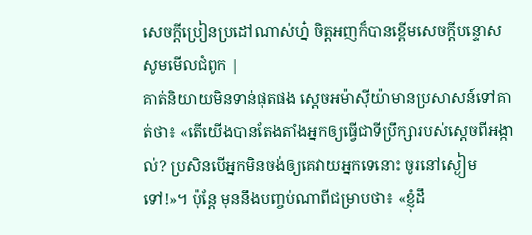សេចក្ដីប្រៀនប្រដៅណាស់ហ្ន៎ ចិត្តអញក៏បានខ្ពើមសេចក្ដីបន្ទោស សូមមើលជំពូក |
គាត់និយាយមិនទាន់ផុតផង ស្តេចអម៉ាស៊ីយ៉ាមានប្រសាសន៍ទៅគាត់ថា៖ «តើយើងបានតែងតាំងអ្នកឲ្យធ្វើជាទីប្រឹក្សារបស់ស្តេចពីអង្កាល់? ប្រសិនបើអ្នកមិនចង់ឲ្យគេវាយអ្នកទេនោះ ចូរនៅស្ងៀមទៅ!»។ ប៉ុន្តែ មុននឹងបញ្ចប់ណាពីជម្រាបថា៖ «ខ្ញុំដឹ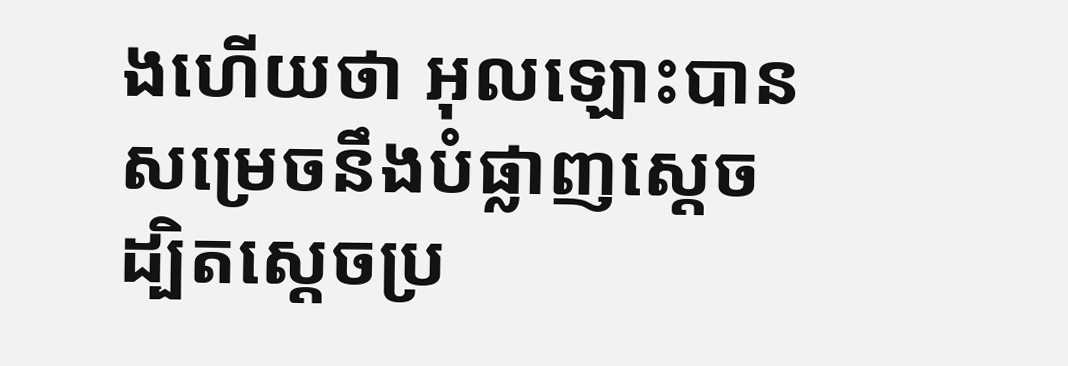ងហើយថា អុលឡោះបានសម្រេចនឹងបំផ្លាញស្តេច ដ្បិតស្តេចប្រ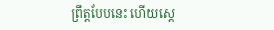ព្រឹត្តបែបនេះ ហើយស្តេ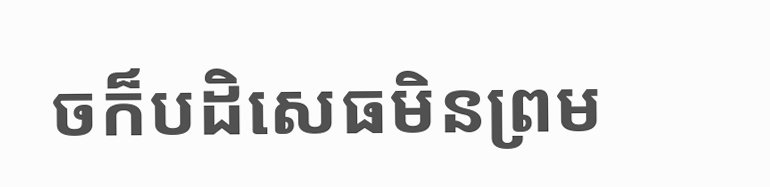ចក៏បដិសេធមិនព្រម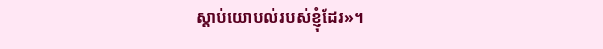ស្តាប់យោបល់របស់ខ្ញុំដែរ»។